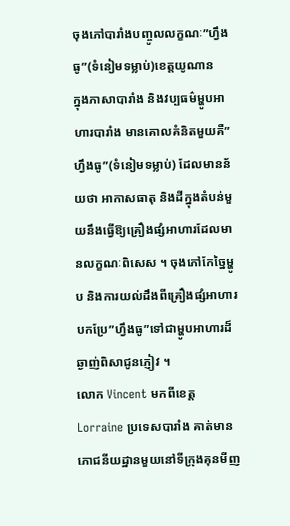ចុងភៅបារាំងបញ្ចូលលក្ខណៈ”ហ្វឹងធូ”(ទំនៀមទម្លាប់)ខេត្តយូណាន
ក្នុងភាសាបារាំង និងវប្បធម៌ម្ហូបអាហារបារាំង មានគោលគំនិតមួយគឺ”ហ្វឹងធូ”(ទំនៀមទម្លាប់) ដែលមានន័យថា អាកាសធាតុ និងដីក្នុងតំបន់មួយនឹងធ្វើឱ្យគ្រឿងផ្សំអាហារដែលមានលក្ខណៈពិសេស ។ ចុងភៅកែច្នៃម្ហូប និងការយល់ដឹងពីគ្រឿងផ្សំអាហារ បកប្រែ”ហ្វឹងធូ”ទៅជាម្ហូបអាហារដ៏ឆ្ងាញ់ពិសាជូនភ្ញៀវ ។
លោក Vincent មកពីខេត្ត Lorraine ប្រទេសបារាំង គាត់មានភោជនីយដ្ឋានមួយនៅទីក្រុងគុនមីញ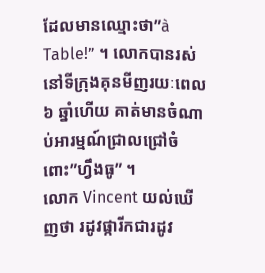ដែលមានឈ្មោះថា”à Table!” ។ លោកបានរស់នៅទីក្រុងគុនមីញរយៈពេល ៦ ឆ្នាំហើយ គាត់មានចំណាប់អារម្មណ៍ជ្រាលជ្រៅចំពោះ”ហ្វឹងធូ” ។
លោក Vincent យល់ឃើញថា រដូវផ្ការីកជារដូវ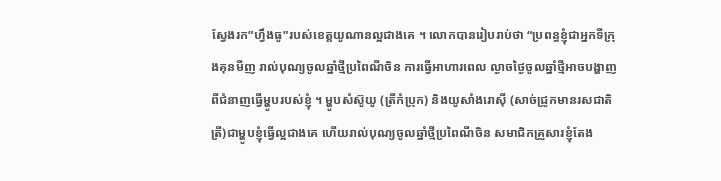ស្វែងរក”ហ្វឹងធូ”របស់ខេត្តយូណានល្អជាងគេ ។ លោកបានរៀបរាប់ថា “ប្រពន្ធខ្ញុំជាអ្នកទីក្រុងគុនមីញ រាល់បុណ្យចូលឆ្នាំថ្មីប្រពៃណីចិន ការធ្វើអាហារពេល ល្ងាចថ្ងៃចូលឆ្នាំថ្មីអាចបង្ហាញពីជំនាញធ្វើម្ហូបរបស់ខ្ញុំ ។ ម្ហូបសំស៊ូយូ (ត្រីកំប្រុក) និងយូសាំងរោស៊ី (សាច់ជ្រូកមានរសជាតិត្រី)ជាម្ហូបខ្ញុំធ្វើល្អជាងគេ ហើយរាល់បុណ្យចូលឆ្នាំថ្មីប្រពៃណីចិន សមាជិកគ្រួសារខ្ញុំតែង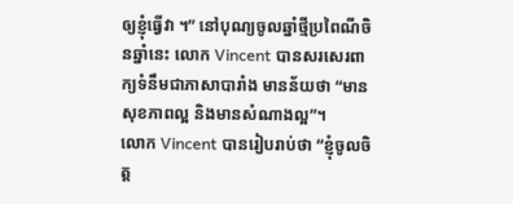ឲ្យខ្ញុំធ្វើវា ។” នៅបុណ្យចូលឆ្នាំថ្មីប្រពៃណីចិនឆ្នាំនេះ លោក Vincent បានសរសេរពាក្យទំនឹមជាភាសាបារាំង មានន័យថា “មានសុខភាពល្អ និងមានសំណាងល្អ”។
លោក Vincent បានរៀបរាប់ថា “ខ្ញុំចូលចិត្ត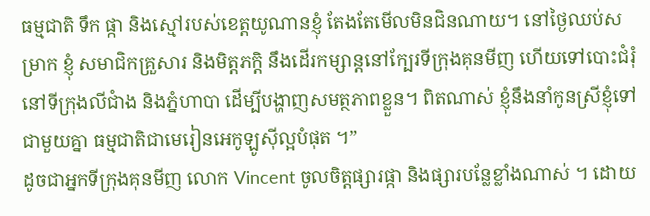ធម្មជាតិ ទឹក ផ្កា និងស្មៅរបស់ខេត្តយូណានខ្ញុំ តែងតែមើលមិនជិនណាយ។ នៅថ្ងៃឈប់សម្រាក ខ្ញុំ សមាជិកគ្រួសារ និងមិត្តភក្តិ នឹងដើរកម្សាន្តនៅក្បែរទីក្រុងគុនមីញ ហើយទៅបោះជំរុំនៅទីក្រុងលីជាំង និងភ្នំហាបា ដើម្បីបង្ហាញសមត្ថភាពខ្លួន។ ពិតណាស់ ខ្ញុំនឹងនាំកូនស្រីខ្ញុំទៅជាមួយគ្នា ធម្មជាតិជាមេរៀនអេកូឡូស៊ីល្អបំផុត ។”
ដូចជាអ្នកទីក្រុងគុនមីញ លោក Vincent ចូលចិត្តផ្សារផ្កា និងផ្សារបន្លែខ្លាំងណាស់ ។ ដោយ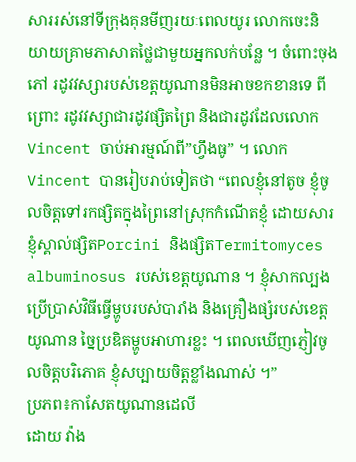សាររស់នៅទីក្រុងគុនមីញរយៈពេលយូរ លោកចេះនិយាយគ្រាមភាសាតថ្លៃជាមួយអ្នកលក់បន្លែ ។ ចំពោះចុងភៅ រដូវវស្សារបស់ខេត្តយូណានមិនអាចខកខានទេ ពីព្រោះ រដូវវស្សាជារដូវផ្សិតព្រៃ និងជារដូវដែលលោក Vincent ចាប់អារម្មណ៍ពី”ហ្វឹងធូ” ។ លោក Vincent បានរៀបរាប់ទៀតថា “ពេលខ្ញុំនៅតូច ខ្ញុំចូលចិត្តទៅរកផ្សិតក្នុងព្រៃនៅស្រុកកំណើតខ្ញុំ ដោយសារខ្ញុំស្គាល់ផ្សិតPorcini និងផ្សិតTermitomyces albuminosus របស់ខេត្តយូណាន ។ ខ្ញុំសាកល្បងប្រើប្រាស់វិធីធ្វើម្ហូបរបស់បារាំង និងគ្រឿងផ្សំរបស់ខេត្តយូណាន ច្នៃប្រឌិតម្ហូបអាហារខ្លះ ។ ពេលឃើញភ្ញៀវចូលចិត្តបរិភោគ ខ្ញុំសប្បាយចិត្តខ្លាំងណាស់ ។”
ប្រភព៖កាសែតយូណានដេលី
ដោយ វ៉ាង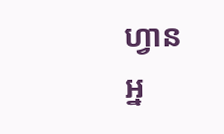ហ្វាន
អ្ន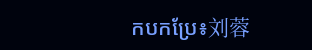កបកប្រែ៖刘蓉